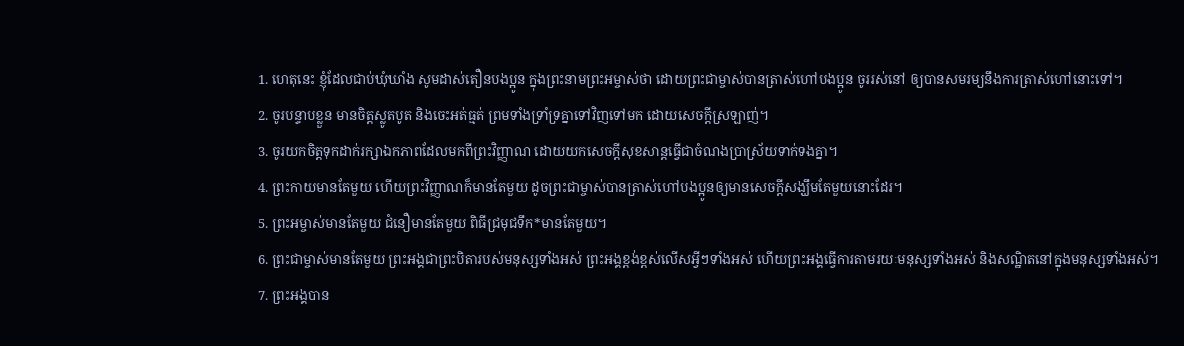1. ហេតុនេះ ខ្ញុំដែលជាប់ឃុំឃាំង សូមដាស់តឿនបងប្អូន ក្នុងព្រះនាមព្រះអម្ចាស់ថា ដោយព្រះជាម្ចាស់បានត្រាស់ហៅបងប្អូន ចូររស់នៅ ឲ្យបានសមរម្យនឹងការត្រាស់ហៅនោះទៅ។
2. ចូរបន្ទាបខ្លួន មានចិត្តស្លូតបូត និងចេះអត់ធ្មត់ ព្រមទាំងទ្រាំទ្រគ្នាទៅវិញទៅមក ដោយសេចក្ដីស្រឡាញ់។
3. ចូរយកចិត្តទុកដាក់រក្សាឯកភាពដែលមកពីព្រះវិញ្ញាណ ដោយយកសេចក្ដីសុខសាន្តធ្វើជាចំណងប្រាស្រ័យទាក់ទងគ្នា។
4. ព្រះកាយមានតែមួយ ហើយព្រះវិញ្ញាណក៏មានតែមួយ ដូចព្រះជាម្ចាស់បានត្រាស់ហៅបងប្អូនឲ្យមានសេចក្ដីសង្ឃឹមតែមួយនោះដែរ។
5. ព្រះអម្ចាស់មានតែមួយ ជំនឿមានតែមួយ ពិធីជ្រមុជទឹក*មានតែមួយ។
6. ព្រះជាម្ចាស់មានតែមួយ ព្រះអង្គជាព្រះបិតារបស់មនុស្សទាំងអស់ ព្រះអង្គខ្ពង់ខ្ពស់លើសអ្វីៗទាំងអស់ ហើយព្រះអង្គធ្វើការតាមរយៈមនុស្សទាំងអស់ និងសណ្ឋិតនៅក្នុងមនុស្សទាំងអស់។
7. ព្រះអង្គបាន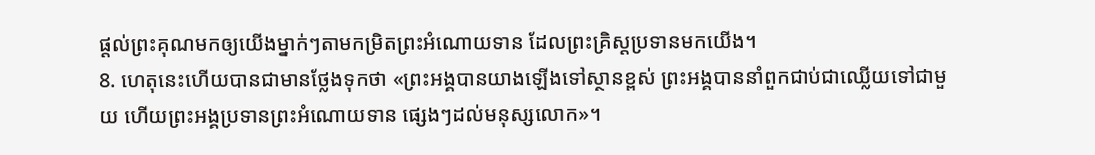ផ្ដល់ព្រះគុណមកឲ្យយើងម្នាក់ៗតាមកម្រិតព្រះអំណោយទាន ដែលព្រះគ្រិស្ដប្រទានមកយើង។
8. ហេតុនេះហើយបានជាមានថ្លែងទុកថា «ព្រះអង្គបានយាងឡើងទៅស្ថានខ្ពស់ ព្រះអង្គបាននាំពួកជាប់ជាឈ្លើយទៅជាមួយ ហើយព្រះអង្គប្រទានព្រះអំណោយទាន ផ្សេងៗដល់មនុស្សលោក»។